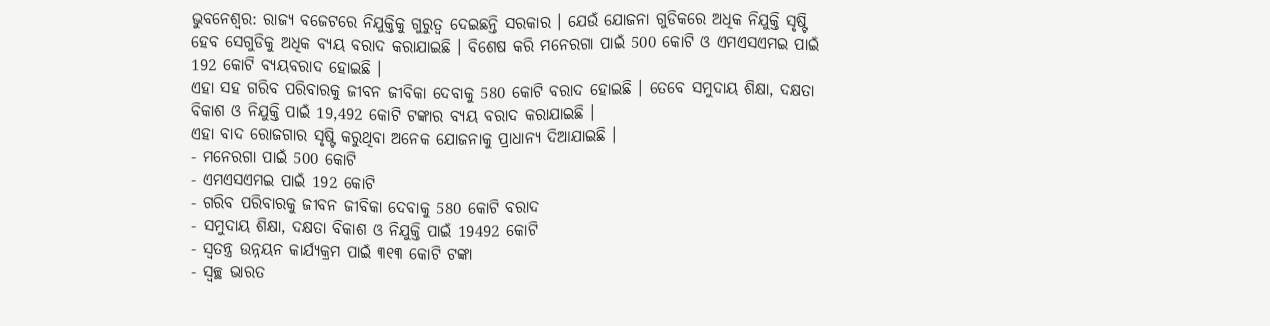ଭୁବନେଶ୍ବର: ରାଜ୍ୟ ବଜେଟରେ ନିଯୁକ୍ତିକୁ ଗୁରୁତ୍ବ ଦେଇଛନ୍ତି ସରକାର । ଯେଉଁ ଯୋଜନା ଗୁଡିକରେ ଅଧିକ ନିଯୁକ୍ତି ସୃଷ୍ଟି ହେବ ସେଗୁଡିକୁ ଅଧିକ ବ୍ୟୟ ବରାଦ କରାଯାଇଛି । ବିଶେଷ କରି ମନେରଗା ପାଇଁ 500 କୋଟି ଓ ଏମଏସଏମଇ ପାଇଁ 192 କୋଟି ବ୍ୟୟବରାଦ ହୋଇଛି ।
ଏହା ସହ ଗରିବ ପରିବାରକୁ ଜୀବନ ଜୀବିକା ଦେବାକୁ 580 କୋଟି ବରାଦ ହୋଇଛି । ତେବେ ସମୁଦାୟ ଶିକ୍ଷା, ଦକ୍ଷତା ବିକାଶ ଓ ନିଯୁକ୍ତି ପାଇଁ 19,492 କୋଟି ଟଙ୍କାର ବ୍ୟୟ ବରାଦ କରାଯାଇଛି ।
ଏହା ବାଦ ରୋଜଗାର ସୃଷ୍ଟି କରୁଥିବା ଅନେକ ଯୋଜନାକୁ ପ୍ରାଧାନ୍ୟ ଦିଆଯାଇଛି ।
- ମନେରଗା ପାଇଁ 500 କୋଟି
- ଏମଏସଏମଇ ପାଇଁ 192 କୋଟି
- ଗରିବ ପରିବାରକୁ ଜୀବନ ଜୀବିକା ଦେବାକୁ 580 କୋଟି ବରାଦ
- ସମୁଦାୟ ଶିକ୍ଷା, ଦକ୍ଷତା ବିକାଶ ଓ ନିଯୁକ୍ତି ପାଇଁ 19492 କୋଟି
- ସ୍ବତନ୍ତ୍ର ଉନ୍ନୟନ କାର୍ଯ୍ୟକ୍ରମ ପାଇଁ ୩୧୩ କୋଟି ଟଙ୍କା
- ସ୍ଵଚ୍ଛ ଭାରତ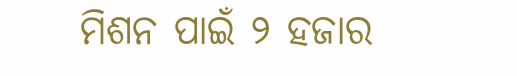ମିଶନ ପାଇଁ ୨ ହଜାର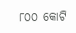୮୦୦ କୋଟି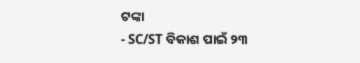ଟଙ୍କା
- SC/ST ବିକାଶ ପାଇଁ ୨୩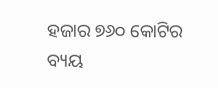ହଜାର ୭୬୦ କୋଟିର ବ୍ୟୟ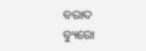ବରାଦ
ବ୍ୟୁରୋ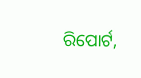ରିପୋର୍ଟ,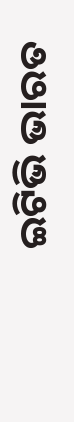ଇଟିଭି ଭାରତ